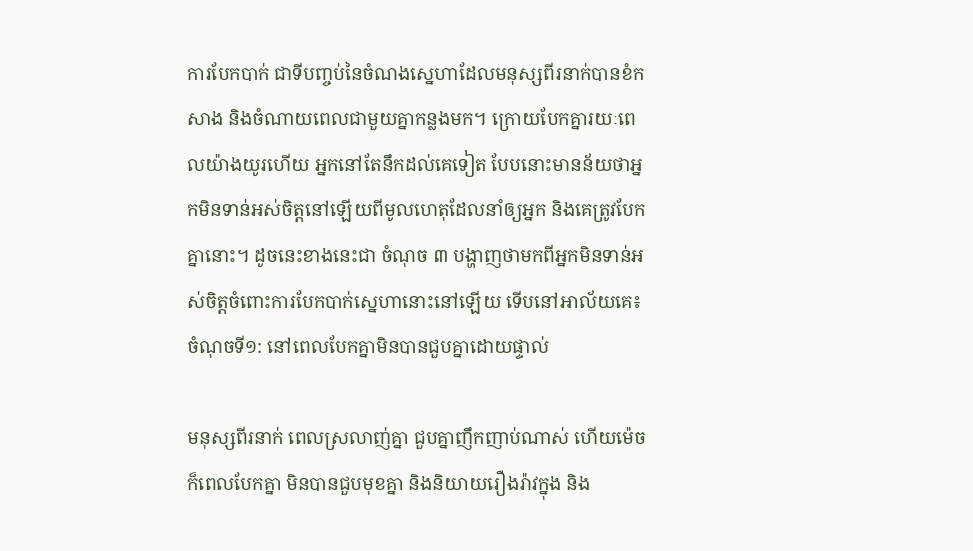ការបែកបាក់ ជាទីបញ្ចប់នៃចំណងស្នេហាដែលមនុស្សពីរនាក់បានខំកសាង និងចំណាយពេលជាមួយគ្នាកន្លងមក។ ក្រោយបែកគ្នារយៈពេលយ៉ាងយូរហើយ អ្នកនៅតែនឹកដល់គេទៀត បែបនោះមានន័យថាអ្នកមិនទាន់អស់ចិត្តនៅឡើយពីមូលហេតុដែលនាំឲ្យអ្នក និងគេត្រូវបែកគ្នានោះ។ ដូចនេះខាងនេះជា ចំណុច ៣ បង្ហាញថាមកពីអ្នកមិនទាន់អស់ចិត្តចំពោះការបែកបាក់ស្នេហានោះនៅឡើយ ទើបនៅអាល័យគេ៖
ចំណុចទី១: នៅពេលបែកគ្នាមិនបានជួបគ្នាដោយផ្ទាល់

មនុស្សពីរនាក់ ពេលស្រលាញ់គ្នា ជួបគ្នាញឹកញាប់ណាស់ ហើយម៉េចក៏ពេលបែកគ្នា មិនបានជួបមុខគ្នា និងនិយាយរឿងរ៉ាវក្នុង និង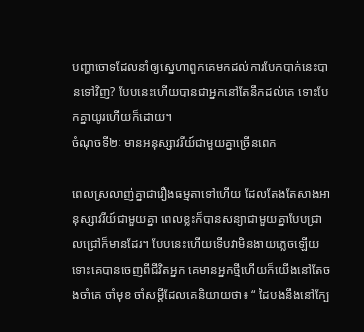បញ្ហាចោទដែលនាំឲ្យស្នេហាពួកគេមកដល់ការបែកបាក់នេះបានទៅវិញ? បែបនេះហើយបានជាអ្នកនៅតែនឹកដល់គេ ទោះបែកគ្នាយូរហើយក៏ដោយ។
ចំណុចទី២ៈ មានអនុស្សាវរីយ៍ជាមួយគ្នាច្រើនពេក

ពេលស្រលាញ់គ្នាជារឿងធម្មតាទៅហើយ ដែលតែងតែសាងអានុស្សាវរីយ៍ជាមួយគ្នា ពេលខ្លះក៏បានសន្យាជាមួយគ្នាបែបជ្រាលជ្រៅក៏មានដែរ។ បែបនេះហើយទើបវាមិនងាយភ្លេចឡើយ ទោះគេបានចេញពីជីវិតអ្នក គេមានអ្នកថ្មីហើយក៏យើងនៅតែចងចាំគេ ចាំមុខ ចាំសម្តីដែលគេនិយាយថា៖ “ ដៃបងនឹងនៅក្បែ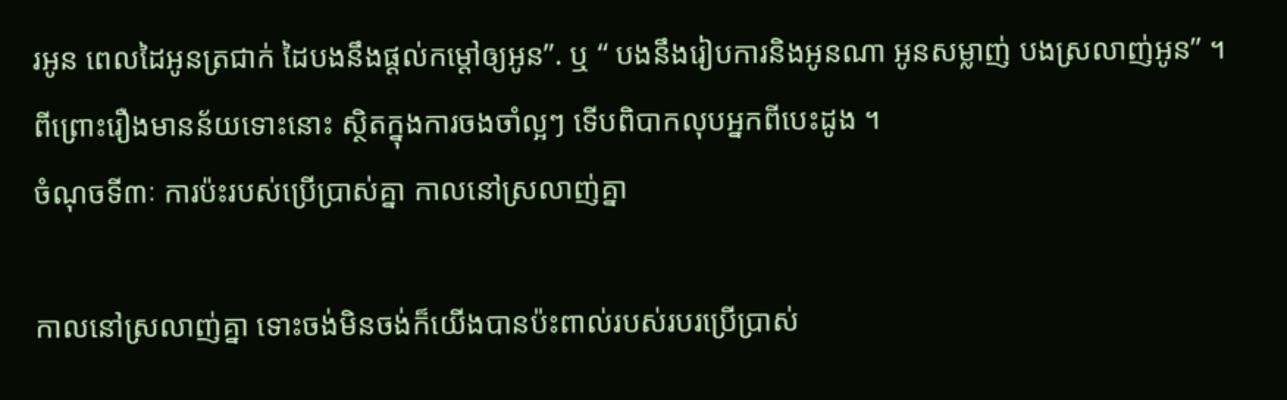រអូន ពេលដៃអូនត្រជាក់ ដៃបងនឹងផ្តល់កម្តៅឲ្យអូន”. ឬ “ បងនឹងរៀបការនិងអូនណា អូនសម្លាញ់ បងស្រលាញ់អូន” ។ពីព្រោះរឿងមានន័យទោះនោះ ស្ថិតក្នុងការចងចាំល្អៗ ទើបពិបាកលុបអ្នកពីបេះដូង ។
ចំណុចទី៣ៈ ការប៉ះរបស់ប្រើប្រាស់គ្នា កាលនៅស្រលាញ់គ្នា

កាលនៅស្រលាញ់គ្នា ទោះចង់មិនចង់ក៏យើងបានប៉ះពាល់របស់របរប្រើប្រាស់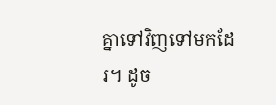គ្នាទៅវិញទៅមកដែរ។ ដូច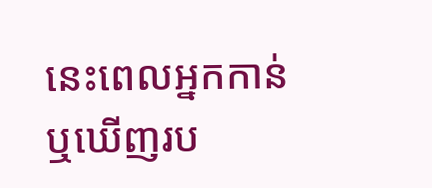នេះពេលអ្នកកាន់ឬឃើញរប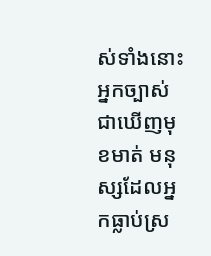ស់ទាំងនោះអ្នកច្បាស់ជាឃើញមុខមាត់ មនុស្សដែលអ្នកធ្លាប់ស្រ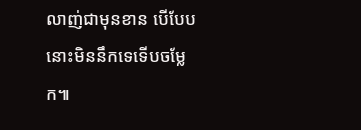លាញ់ជាមុនខាន បើបែបនោះមិននឹកទេទើបចម្លែក៕